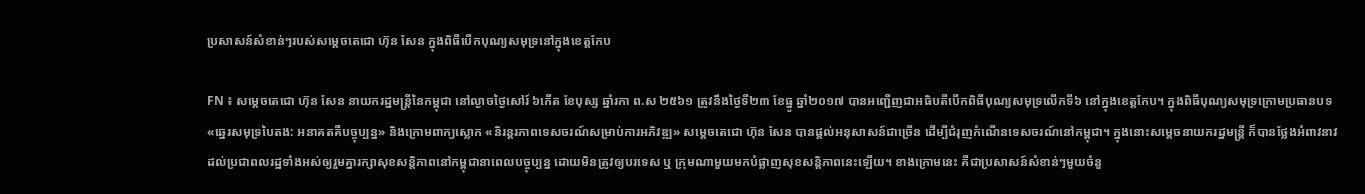ប្រសាសន៍សំខាន់ៗរបស់សម្តេចតេជោ ហ៊ុន សែន ក្នុងពិធីបើកបុណ្យសមុទ្រនៅក្នុងខេត្តកែប

FN ៖ សម្តេចតេជោ ហ៊ុន សែន នាយករដ្ឋមន្ត្រីនៃកម្ពុជា នៅល្ងាចថ្ងៃសៅរ៍ ៦កើត ខែបុស្ស ឆ្នាំរកា ព.ស ២៥៦១ ត្រូវនឹងថ្ងៃទី២៣ ខែធ្នូ ឆ្នាំ២០១៧ បានអញ្ជើញជាអធិបតីបើកពិធីបុណ្យសមុទ្រលើកទី៦ នៅក្នុងខេត្តកែប។ ក្នុងពិធីបុណ្យសមុទ្រក្រោមប្រធានបទ «ឆ្នេរសមុទ្របៃតង: អនាគតគឺបច្ចុប្បន្ន» និងក្រោមពាក្យស្លោក «និរន្តរភាពទេសចរណ៍សម្រាប់ការអភិវឌ្ឍ» សម្តេចតេជោ ហ៊ុន សែន បានផ្តល់អនុសាសន៍ជាច្រើន ដើម្បីជំរុញកំណើនទេសចរណ៍នៅកម្ពុជា។ ក្នុងនោះសម្តេចនាយករដ្ឋមន្ត្រី ក៏បានថ្លែងអំពាវនាវដល់ប្រជាពលរដ្ឋទាំងអស់ឲ្យរួមគ្នារក្សាសុខសន្តិភាពនៅកម្ពុជានាពេលបច្ចុប្បន្ន ដោយមិនត្រូវឲ្យបរទេស ឬ ក្រុមណាមួយមកបំផ្លាញសុខសន្តិភាពនេះឡើយ។ ខាងក្រោមនេះ គឺជាប្រសាសន៍សំខាន់ៗមួយចំនួ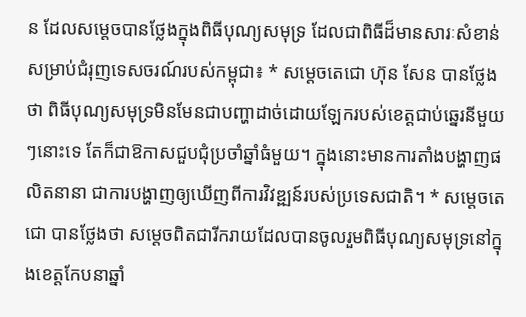ន ដែលសម្តេចបានថ្លែងក្នុងពិធីបុណ្យសមុទ្រ ដែលជាពិធីដ៏មានសារៈសំខាន់សម្រាប់ជំរុញទេសចរណ៍របស់កម្ពុជា៖ * សម្តេចតេជោ ហ៊ុន សែន បានថ្លែងថា ពិធីបុណ្យសមុទ្រមិនមែនជាបញ្ហាដាច់ដោយឡែករបស់ខេត្តជាប់ឆ្នេរនីមួយៗនោះទេ តែក៏ជាឱកាសជួបជុំប្រចាំឆ្នាំធំមួយ។ ក្នុងនោះមានការតាំងបង្ហាញផលិតនានា ជាការបង្ហាញឲ្យឃើញពីការវិវឌ្ឍន៍របស់ប្រទេសជាតិ។ * សម្តេចតេជោ បានថ្លែងថា សម្តេចពិតជារីករាយដែលបានចូលរួមពិធីបុណ្យសមុទ្រនៅក្នុងខេត្តកែបនាឆ្នាំ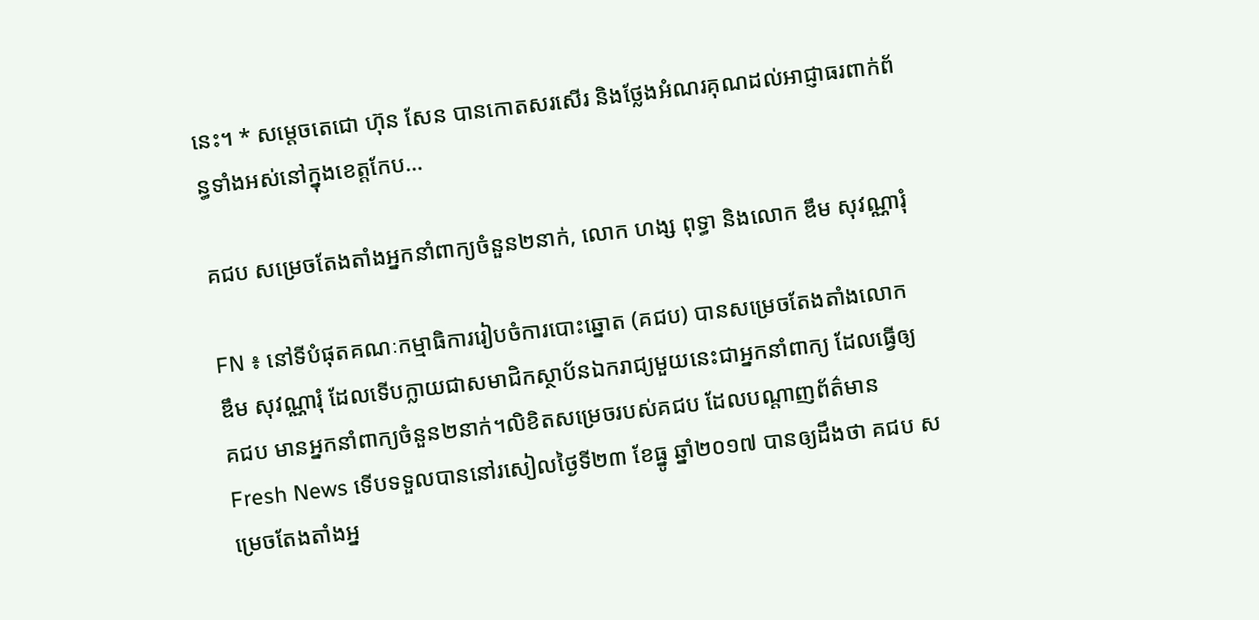នេះ។ * សម្តេចតេជោ ហ៊ុន សែន បានកោតសរសើរ និងថ្លែងអំណរគុណដល់អាជ្ញាធរពាក់ព័ន្ធទាំងអស់នៅក្នុងខេត្តកែប…

គជប សម្រេចតែងតាំងអ្នកនាំពាក្យចំនួន២នាក់, លោក ហង្ស ពុទ្ធា និងលោក ឌឹម សុវណ្ណារុំ

FN ៖ នៅទីបំផុតគណៈកម្មាធិការរៀបចំការបោះឆ្នោត (គជប) បានសម្រេចតែងតាំងលោក ឌឹម សុវណ្ណារុំ ដែលទើបក្លាយជាសមាជិកស្ថាប័នឯករាជ្យមួយនេះជាអ្នកនាំពាក្យ ដែលធ្វើឲ្យ គជប មានអ្នកនាំពាក្យចំនួន២នាក់។លិខិតសម្រេចរបស់គជប ដែលបណ្តាញព័ត៌មាន Fresh News ទើបទទួលបាននៅរសៀលថ្ងៃទី២៣ ខែធ្នូ ឆ្នាំ២០១៧ បានឲ្យដឹងថា គជប សម្រេចតែងតាំងអ្ន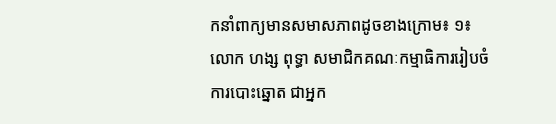កនាំពាក្យមានសមាសភាពដូចខាងក្រោម៖ ១៖ លោក ហង្ស ពុទ្ធា សមាជិកគណៈកម្មាធិការរៀបចំការបោះឆ្នោត ជាអ្នក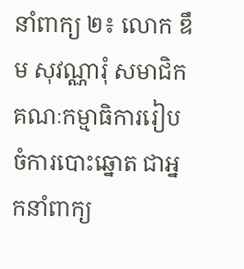នាំពាក្យ ២៖ លោក ឌឹម សុវណ្ណារុំ សមាជិកគណៈកម្មាធិការរៀបចំការបោះឆ្នោត ជាអ្នកនាំពាក្យ